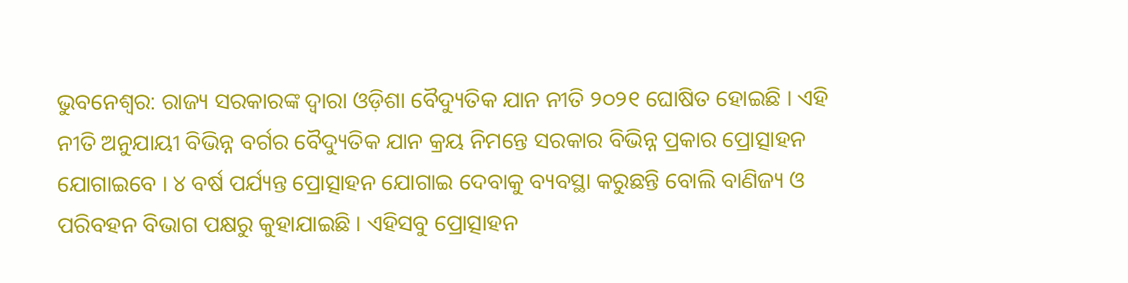ଭୁବନେଶ୍ବର: ରାଜ୍ୟ ସରକାରଙ୍କ ଦ୍ବାରା ଓଡ଼ିଶା ବୈଦ୍ୟୁତିକ ଯାନ ନୀତି ୨୦୨୧ ଘୋଷିତ ହୋଇଛି । ଏହି ନୀତି ଅନୁଯାୟୀ ବିଭିନ୍ନ ବର୍ଗର ବୈଦ୍ୟୁତିକ ଯାନ କ୍ରୟ ନିମନ୍ତେ ସରକାର ବିଭିନ୍ନ ପ୍ରକାର ପ୍ରୋତ୍ସାହନ ଯୋଗାଇବେ । ୪ ବର୍ଷ ପର୍ଯ୍ୟନ୍ତ ପ୍ରୋତ୍ସାହନ ଯୋଗାଇ ଦେବାକୁ ବ୍ୟବସ୍ଥା କରୁଛନ୍ତି ବୋଲି ବାଣିଜ୍ୟ ଓ ପରିବହନ ବିଭାଗ ପକ୍ଷରୁ କୁହାଯାଇଛି । ଏହିସବୁ ପ୍ରୋତ୍ସାହନ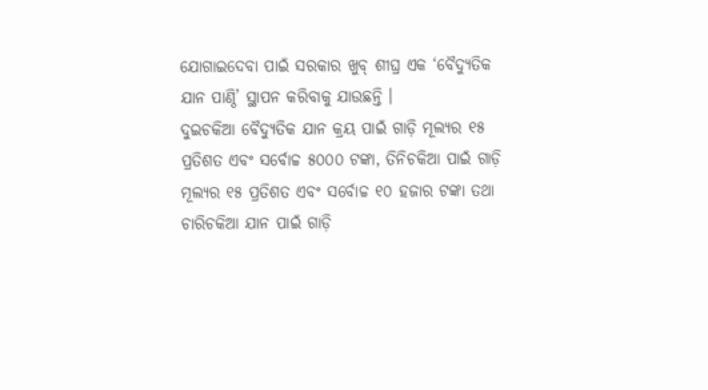ଯୋଗାଇଦେବା ପାଇଁ ସରକାର ଖୁବ୍ ଶୀଘ୍ର ଏକ ‘ବୈଦ୍ୟୁତିକ ଯାନ ପାଣ୍ଠି’ ସ୍ଥାପନ କରିବାକୁ ଯାଉଛନ୍ତି ।
ଦୁଇଚକିଆ ବୈଦ୍ୟୁତିକ ଯାନ କ୍ରୟ ପାଇଁ ଗାଡ଼ି ମୂଲ୍ୟର ୧୫ ପ୍ରତିଶତ ଏବଂ ସର୍ବୋଚ୍ଚ ୫୦୦୦ ଟଙ୍କା, ତିନିଚକିଆ ପାଇଁ ଗାଡ଼ି ମୂଲ୍ୟର ୧୫ ପ୍ରତିଶତ ଏବଂ ସର୍ବୋଚ୍ଚ ୧୦ ହଜାର ଟଙ୍କା ତଥା ଚାରିଚକିଆ ଯାନ ପାଇଁ ଗାଡ଼ି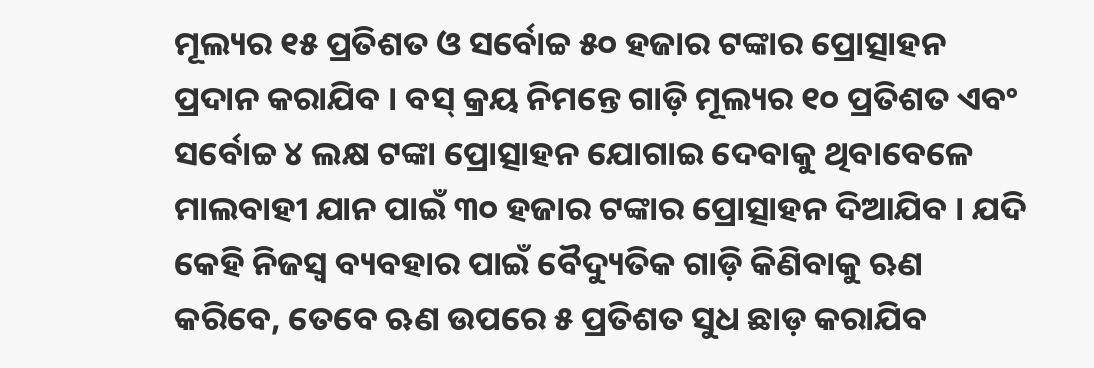ମୂଲ୍ୟର ୧୫ ପ୍ରତିଶତ ଓ ସର୍ବୋଚ୍ଚ ୫୦ ହଜାର ଟଙ୍କାର ପ୍ରୋତ୍ସାହନ ପ୍ରଦାନ କରାଯିବ । ବସ୍ କ୍ରୟ ନିମନ୍ତେ ଗାଡ଼ି ମୂଲ୍ୟର ୧୦ ପ୍ରତିଶତ ଏବଂ ସର୍ବୋଚ୍ଚ ୪ ଲକ୍ଷ ଟଙ୍କା ପ୍ରୋତ୍ସାହନ ଯୋଗାଇ ଦେବାକୁ ଥିବାବେଳେ ମାଲବାହୀ ଯାନ ପାଇଁ ୩୦ ହଜାର ଟଙ୍କାର ପ୍ରୋତ୍ସାହନ ଦିଆଯିବ । ଯଦି କେହି ନିଜସ୍ବ ବ୍ୟବହାର ପାଇଁ ବୈଦ୍ୟୁତିକ ଗାଡ଼ି କିଣିବାକୁ ଋଣ କରିବେ, ତେବେ ଋଣ ଉପରେ ୫ ପ୍ରତିଶତ ସୁଧ ଛାଡ଼ କରାଯିବ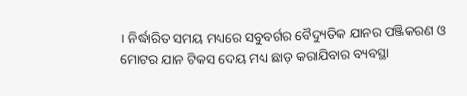। ନିର୍ଦ୍ଧାରିତ ସମୟ ମଧ୍ୟରେ ସବୁବର୍ଗର ବୈଦ୍ୟୁତିକ ଯାନର ପଞ୍ଜିକରଣ ଓ ମୋଟର ଯାନ ଟିକସ ଦେୟ ମଧ୍ୟ ଛାଡ଼ କରାଯିବାର ବ୍ୟବସ୍ଥା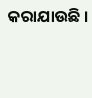କରାଯାଉଛି ।